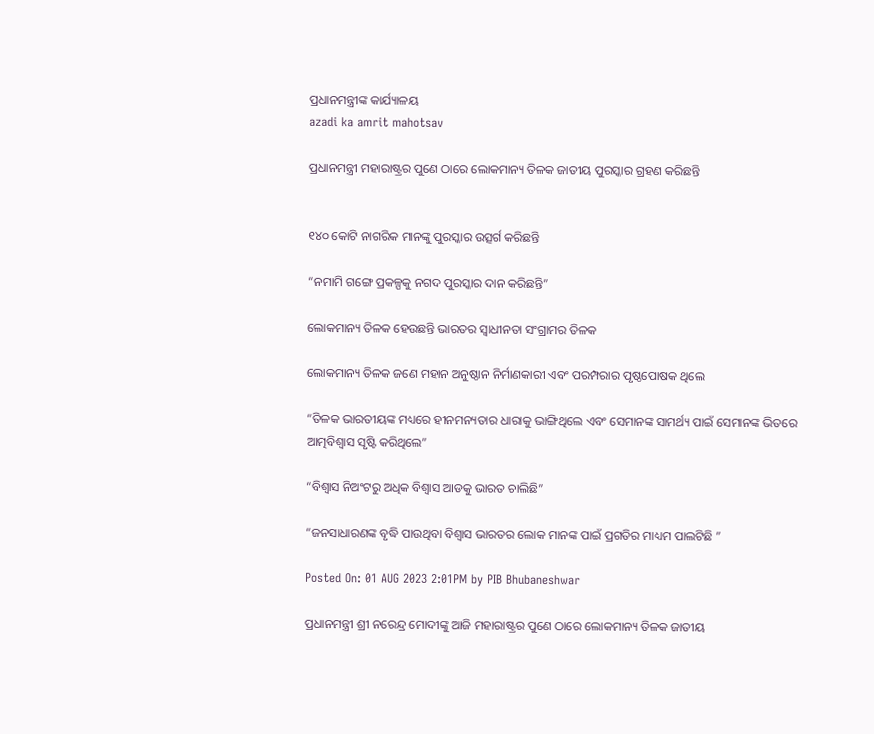ପ୍ରଧାନମନ୍ତ୍ରୀଙ୍କ କାର୍ଯ୍ୟାଳୟ
azadi ka amrit mahotsav

ପ୍ରଧାନମନ୍ତ୍ରୀ ମହାରାଷ୍ଟ୍ରର ପୁଣେ ଠାରେ ଲୋକମାନ୍ୟ ତିଳକ ଜାତୀୟ ପୁରସ୍କାର ଗ୍ରହଣ କରିଛନ୍ତି


୧୪୦ କୋଟି ନାଗରିକ ମାନଙ୍କୁ ପୁରସ୍କାର ଉତ୍ସର୍ଗ କରିଛନ୍ତି

“ନମାମି ଗଙ୍ଗେ ପ୍ରକଳ୍ପକୁ ନଗଦ ପୁରସ୍କାର ଦାନ କରିଛନ୍ତି”

ଲୋକମାନ୍ୟ ତିଳକ ହେଉଛନ୍ତି ଭାରତର ସ୍ୱାଧୀନତା ସଂଗ୍ରାମର ତିଳକ

ଲୋକମାନ୍ୟ ତିଳକ ଜଣେ ମହାନ ଅନୁଷ୍ଠାନ ନିର୍ମାଣକାରୀ ଏବଂ ପରମ୍ପରାର ପୃଷ୍ଠପୋଷକ ଥିଲେ

“ତିଳକ ଭାରତୀୟଙ୍କ ମଧ୍ୟରେ ହୀନମନ୍ୟତାର ଧାରାକୁ ଭାଙ୍ଗିଥିଲେ ଏବଂ ସେମାନଙ୍କ ସାମର୍ଥ୍ୟ ପାଇଁ ସେମାନଙ୍କ ଭିତରେ ଆତ୍ମବିଶ୍ୱାସ ସୃଷ୍ଟି କରିଥିଲେ”

“ବିଶ୍ୱାସ ନିଅଂଟରୁ ଅଧିକ ବିଶ୍ୱାସ ଆଡକୁ ଭାରତ ଚାଲିଛି”

“ଜନସାଧାରଣଙ୍କ ବୃଦ୍ଧି ପାଉଥିବା ବିଶ୍ୱାସ ଭାରତର ଲୋକ ମାନଙ୍କ ପାଇଁ ପ୍ରଗତିର ମାଧ୍ୟମ ପାଲଟିଛି ”

Posted On: 01 AUG 2023 2:01PM by PIB Bhubaneshwar

ପ୍ରଧାନମନ୍ତ୍ରୀ ଶ୍ରୀ ନରେନ୍ଦ୍ର ମୋଦୀଙ୍କୁ ଆଜି ମହାରାଷ୍ଟ୍ରର ପୁଣେ ଠାରେ ଲୋକମାନ୍ୟ ତିଳକ ଜାତୀୟ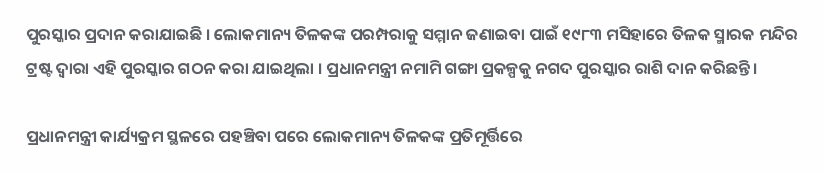ପୁରସ୍କାର ପ୍ରଦାନ କରାଯାଇଛି । ଲୋକମାନ୍ୟ ତିଳକଙ୍କ ପରମ୍ପରାକୁ ସମ୍ମାନ ଜଣାଇବା ପାଇଁ ୧୯୮୩ ମସିହାରେ ତିଳକ ସ୍ମାରକ ମନ୍ଦିର ଟ୍ରଷ୍ଟ ଦ୍ୱାରା ଏହି ପୁରସ୍କାର ଗଠନ କରା ଯାଇଥିଲା । ପ୍ରଧାନମନ୍ତ୍ରୀ ନମାମି ଗଙ୍ଗା ପ୍ରକଳ୍ପକୁ ନଗଦ ପୁରସ୍କାର ରାଶି ଦାନ କରିଛନ୍ତି ।

ପ୍ରଧାନମନ୍ତ୍ରୀ କାର୍ଯ୍ୟକ୍ରମ ସ୍ଥଳରେ ପହଞ୍ଚିବା ପରେ ଲୋକମାନ୍ୟ ତିଳକଙ୍କ ପ୍ରତିମୂର୍ତ୍ତିରେ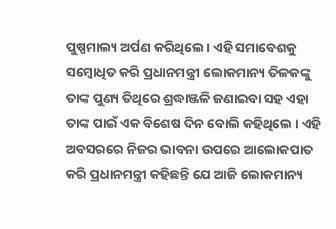ପୁଷ୍ପମାଲ୍ୟ ଅର୍ପଣ କରିଥିଲେ । ଏହି ସମାବେଶକୁ ସମ୍ବୋଧିତ କରି ପ୍ରଧାନମନ୍ତ୍ରୀ ଲୋକମାନ୍ୟ ତିଳକଙ୍କୁ ତାଙ୍କ ପୁଣ୍ୟ ତିଥିରେ ଶ୍ରଦ୍ଧାଞ୍ଜଳି ଜଣାଇବା ସହ ଏହା ତାଙ୍କ ପାଇଁ ଏକ ବିଶେଷ ଦିନ ବୋଲି କହିଥିଲେ । ଏହି ଅବସରରେ ନିଜର ଭାବନା ଉପରେ ଆଲୋକପାତ କରି ପ୍ରଧାନମନ୍ତ୍ରୀ କହିଛନ୍ତି ଯେ ଆଜି ଲୋକମାନ୍ୟ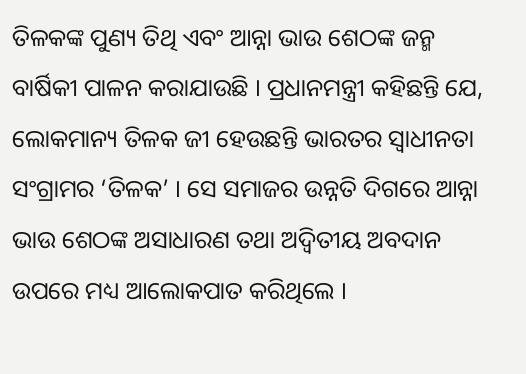ତିଳକଙ୍କ ପୁଣ୍ୟ ତିଥି ଏବଂ ଆନ୍ନା ଭାଉ ଶେଠଙ୍କ ଜନ୍ମ ବାର୍ଷିକୀ ପାଳନ କରାଯାଉଛି । ପ୍ରଧାନମନ୍ତ୍ରୀ କହିଛନ୍ତି ଯେ, ଲୋକମାନ୍ୟ ତିଳକ ଜୀ ହେଉଛନ୍ତି ଭାରତର ସ୍ୱାଧୀନତା ସଂଗ୍ରାମର ‘ତିଳକ’ । ସେ ସମାଜର ଉନ୍ନତି ଦିଗରେ ଆନ୍ନା ଭାଉ ଶେଠଙ୍କ ଅସାଧାରଣ ତଥା ଅଦ୍ୱିତୀୟ ଅବଦାନ ଉପରେ ମଧ୍ୟ ଆଲୋକପାତ କରିଥିଲେ ।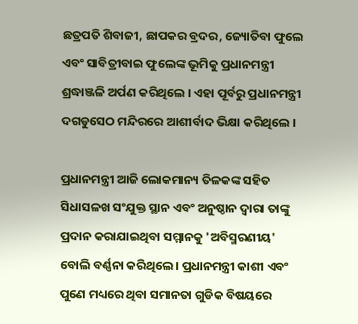ଛତ୍ରପତି ଶିବାଜୀ, ଛାପକର ବ୍ରଦର, ଜ୍ୟୋତିବା ଫୁଲେ ଏବଂ ସାବିତ୍ରୀବାଇ ଫୁଲେଙ୍କ ଭୂମିକୁ ପ୍ରଧାନମନ୍ତ୍ରୀ ଶ୍ରଦ୍ଧାଞ୍ଜଳି ଅର୍ପଣ କରିଥିଲେ । ଏହା ପୂର୍ବରୁ ପ୍ରଧାନମନ୍ତ୍ରୀ ଦଗଡୁସେଠ ମନ୍ଦିରରେ ଆଶୀର୍ବାଦ ଭିକ୍ଷା କରିଥିଲେ ।

ପ୍ରଧାନମନ୍ତ୍ରୀ ଆଜି ଲୋକମାନ୍ୟ ତିଳକଙ୍କ ସହିତ ସିଧାସଳଖ ସଂଯୁକ୍ତ ସ୍ଥାନ ଏବଂ ଅନୁଷ୍ଠାନ ଦ୍ୱାରା ତାଙ୍କୁ ପ୍ରଦାନ କରାଯାଇଥିବା ସମ୍ମାନକୁ 'ଅବିସ୍ମରଣୀୟ' ବୋଲି ବର୍ଣ୍ଣନା କରିଥିଲେ । ପ୍ରଧାନମନ୍ତ୍ରୀ କାଶୀ ଏବଂ ପୁଣେ ମଧ୍ୟରେ ଥିବା ସମାନତା ଗୁଡିକ ବିଷୟରେ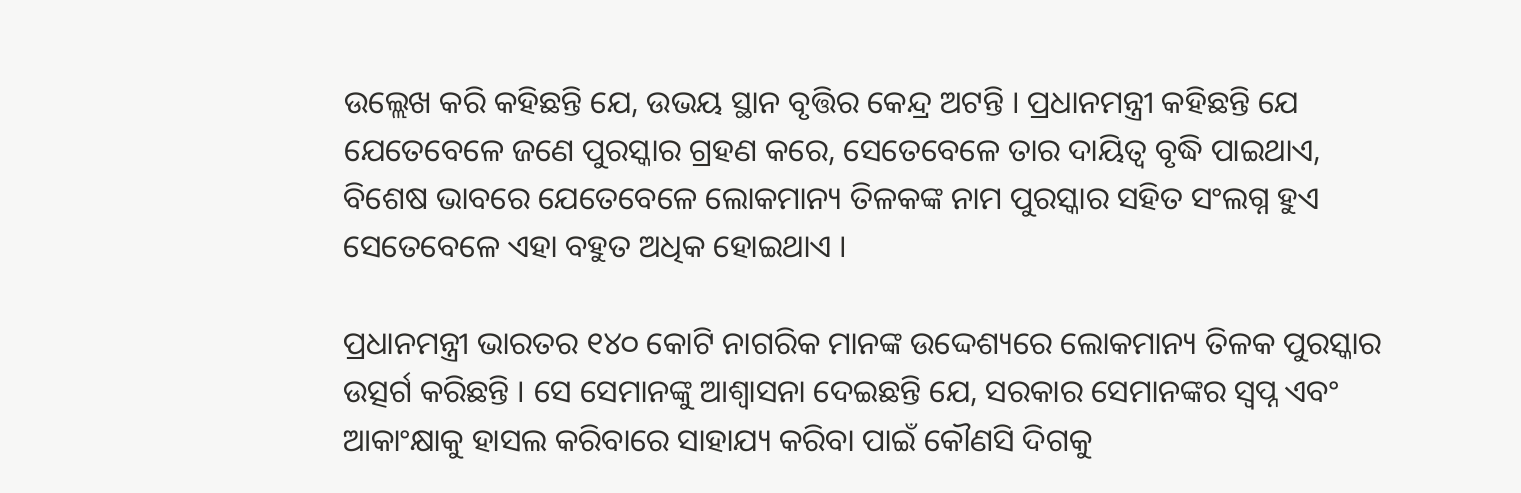ଉଲ୍ଲେଖ କରି କହିଛନ୍ତି ଯେ, ଉଭୟ ସ୍ଥାନ ବୃତ୍ତିର କେନ୍ଦ୍ର ଅଟନ୍ତି । ପ୍ରଧାନମନ୍ତ୍ରୀ କହିଛନ୍ତି ଯେ ଯେତେବେଳେ ଜଣେ ପୁରସ୍କାର ଗ୍ରହଣ କରେ, ସେତେବେଳେ ତାର ଦାୟିତ୍ୱ ବୃଦ୍ଧି ପାଇଥାଏ, ବିଶେଷ ଭାବରେ ଯେତେବେଳେ ଲୋକମାନ୍ୟ ତିଳକଙ୍କ ନାମ ପୁରସ୍କାର ସହିତ ସଂଲଗ୍ନ ହୁଏ ସେତେବେଳେ ଏହା ବହୁତ ଅଧିକ ହୋଇଥାଏ ।

ପ୍ରଧାନମନ୍ତ୍ରୀ ଭାରତର ୧୪୦ କୋଟି ନାଗରିକ ମାନଙ୍କ ଉଦ୍ଦେଶ୍ୟରେ ଲୋକମାନ୍ୟ ତିଳକ ପୁରସ୍କାର ଉତ୍ସର୍ଗ କରିଛନ୍ତି । ସେ ସେମାନଙ୍କୁ ଆଶ୍ୱାସନା ଦେଇଛନ୍ତି ଯେ, ସରକାର ସେମାନଙ୍କର ସ୍ୱପ୍ନ ଏବଂ ଆକାଂକ୍ଷାକୁ ହାସଲ କରିବାରେ ସାହାଯ୍ୟ କରିବା ପାଇଁ କୌଣସି ଦିଗକୁ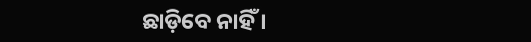ଛାଡ଼ିବେ ନାହିଁ ।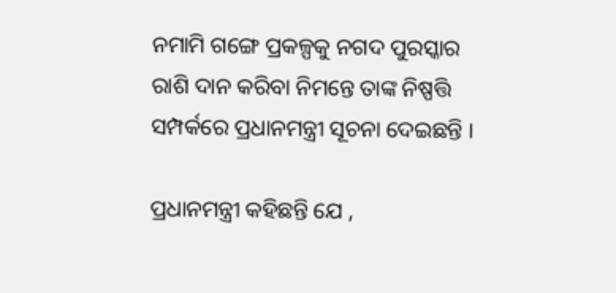ନମାମି ଗଙ୍ଗେ ପ୍ରକଳ୍ପକୁ ନଗଦ ପୁରସ୍କାର ରାଶି ଦାନ କରିବା ନିମନ୍ତେ ତାଙ୍କ ନିଷ୍ପତ୍ତି ସମ୍ପର୍କରେ ପ୍ରଧାନମନ୍ତ୍ରୀ ସୂଚନା ଦେଇଛନ୍ତି ।

ପ୍ରଧାନମନ୍ତ୍ରୀ କହିଛନ୍ତି ଯେ ,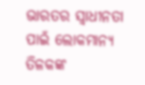ଭାରତର ସ୍ୱାଧୀନତା ପାଇଁ ଲୋକମାନ୍ୟ ତିଳକଙ୍କ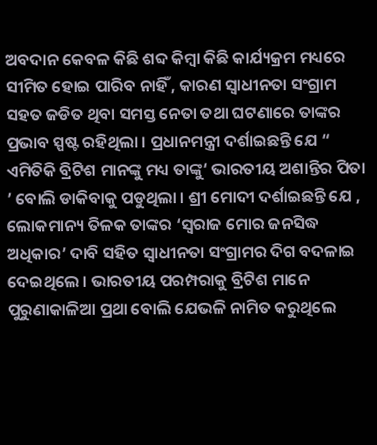ଅବଦାନ କେବଳ କିଛି ଶବ୍ଦ କିମ୍ବା କିଛି କାର୍ଯ୍ୟକ୍ରମ ମଧ୍ୟରେ ସୀମିତ ହୋଇ ପାରିବ ନାହିଁ , କାରଣ ସ୍ୱାଧୀନତା ସଂଗ୍ରାମ ସହତ ଜଡିତ ଥିବା ସମସ୍ତ ନେତା ତଥା ଘଟଣାରେ ତାଙ୍କର ପ୍ରଭାବ ସ୍ପଷ୍ଟ ରହିଥିଲା । ପ୍ରଧାନମନ୍ତ୍ରୀ ଦର୍ଶାଇଛନ୍ତି ଯେ “ ଏମିତିକି ବ୍ରିଟିଶ ମାନଙ୍କୁ ମଧ୍ୟ ତାଙ୍କୁ‘ ଭାରତୀୟ ଅଶାନ୍ତିର ପିତା ’ ବୋଲି ଡାକିବାକୁ ପଡୁଥିଲା । ଶ୍ରୀ ମୋଦୀ ଦର୍ଶାଇଛନ୍ତି ଯେ , ଲୋକମାନ୍ୟ ତିଳକ ତାଙ୍କର ‘ସ୍ୱରାଜ ମୋର ଜନସିଦ୍ଧ ଅଧିକାର’ ଦାବି ସହିତ ସ୍ୱାଧୀନତା ସଂଗ୍ରାମର ଦିଗ ବଦଳାଇ ଦେଇଥିଲେ । ଭାରତୀୟ ପରମ୍ପରାକୁ ବ୍ରିଟିଶ ମାନେ ପୁରୁଣାକାଳିଆ ପ୍ରଥା ବୋଲି ଯେଭଳି ନାମିତ କରୁଥିଲେ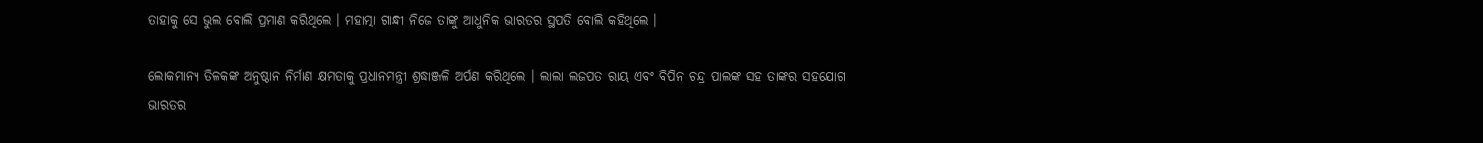ତାହାକୁ ସେ ଭୁଲ ବୋଲି ପ୍ରମାଣ କରିଥିଲେ । ମହାତ୍ମା ଗାନ୍ଧୀ ନିଜେ ତାଙ୍କୁ ଆଧୁନିକ ଭାରତର ସ୍ଥପତି ବୋଲି କହିଥିଲେ ।

ଲୋକମାନ୍ୟ ତିଳକଙ୍କ ଅନୁଷ୍ଠାନ ନିର୍ମାଣ କ୍ଷମତାକୁ ପ୍ରଧାନମନ୍ତ୍ରୀ ଶ୍ରଦ୍ଧାଞ୍ଜଳି ଅର୍ପଣ କରିଥିଲେ । ଲାଲା ଲଜପତ ରାୟ ଏବଂ ବିପିନ ଚନ୍ଦ୍ର ପାଲଙ୍କ ସହ ତାଙ୍କର ସହଯୋଗ ଭାରତର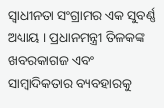ସ୍ୱାଧୀନତା ସଂଗ୍ରାମର ଏକ ସୁବର୍ଣ୍ଣ ଅଧ୍ୟାୟ । ପ୍ରଧାନମନ୍ତ୍ରୀ ତିଳକଙ୍କ ଖବରକାଗଜ ଏବଂ ସାମ୍ବାଦିକତାର ବ୍ୟବହାରକୁ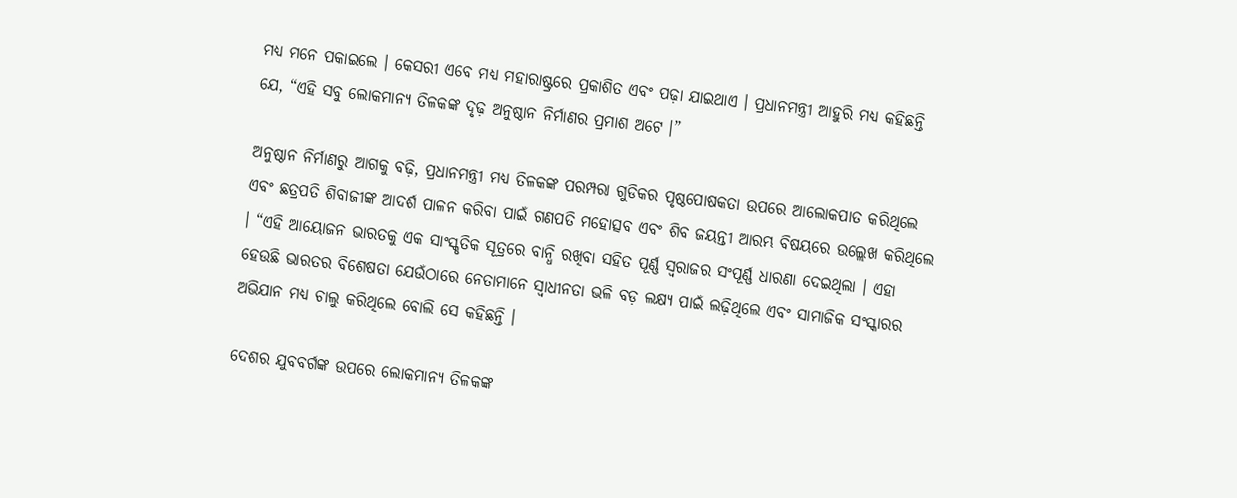ମଧ୍ୟ ମନେ ପକାଇଲେ । କେସରୀ ଏବେ ମଧ୍ୟ ମହାରାଷ୍ଟ୍ରରେ ପ୍ରକାଶିତ ଏବଂ ପଢ଼ା ଯାଇଥାଏ । ପ୍ରଧାନମନ୍ତ୍ରୀ ଆହୁରି ମଧ୍ୟ କହିଛନ୍ତି ଯେ, “ଏହି ସବୁ ଲୋକମାନ୍ୟ ତିଳକଙ୍କ ଦୃଢ଼ ଅନୁଷ୍ଠାନ ନିର୍ମାଣର ପ୍ରମାଶ ଅଟେ ।”

ଅନୁଷ୍ଠାନ ନିର୍ମାଣରୁ ଆଗକୁ ବଢ଼ି, ପ୍ରଧାନମନ୍ତ୍ରୀ ମଧ୍ୟ ତିଳକଙ୍କ ପରମ୍ପରା ଗୁଡିକର ପୃଷ୍ଠପୋଷକତା ଉପରେ ଆଲୋକପାତ କରିଥିଲେ ଏବଂ ଛତ୍ରପତି ଶିବାଜୀଙ୍କ ଆଦର୍ଶ ପାଳନ କରିବା ପାଇଁ ଗଣପତି ମହୋତ୍ସବ ଏବଂ ଶିବ ଜୟନ୍ତୀ ଆରମ୍ଭ ବିଷୟରେ ଉଲ୍ଲେଖ କରିଥିଲେ । “ଏହି ଆୟୋଜନ ଭାରତକୁ ଏକ ସାଂସ୍କୃତିକ ସୂତ୍ରରେ ବାନ୍ଧି ରଖିବା ସହିତ ପୂର୍ଣ୍ଣ ସ୍ୱରାଜର ସଂପୂର୍ଣ୍ଣ ଧାରଣା ଦେଇଥିଲା । ଏହା ହେଉଛି ଭାରତର ବିଶେଷତା ଯେଉଁଠାରେ ନେତାମାନେ ସ୍ୱାଧୀନତା ଭଳି ବଡ଼ ଲକ୍ଷ୍ୟ ପାଇଁ ଲଢ଼ିଥିଲେ ଏବଂ ସାମାଜିକ ସଂସ୍କାରର ଅଭିଯାନ ମଧ୍ୟ ଚାଲୁ କରିଥିଲେ ବୋଲି ସେ କହିଛନ୍ତି ।

ଦେଶର ଯୁବବର୍ଗଙ୍କ ଉପରେ ଲୋକମାନ୍ୟ ତିଳକଙ୍କ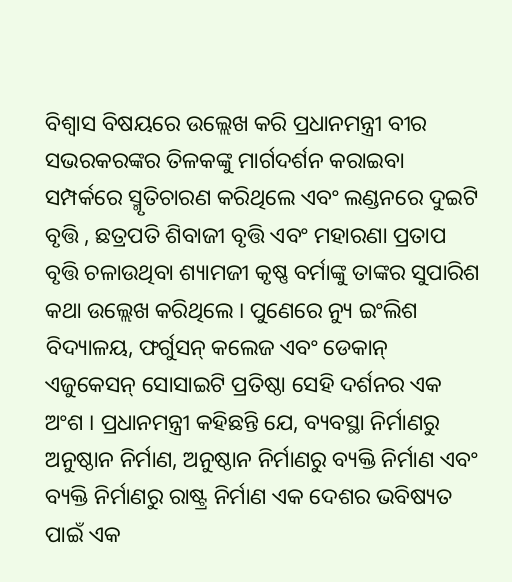ବିଶ୍ୱାସ ବିଷୟରେ ଉଲ୍ଲେଖ କରି ପ୍ରଧାନମନ୍ତ୍ରୀ ବୀର ସଭରକରଙ୍କର ତିଳକଙ୍କୁ ମାର୍ଗଦର୍ଶନ କରାଇବା ସମ୍ପର୍କରେ ସ୍ମୃତିଚାରଣ କରିଥିଲେ ଏବଂ ଲଣ୍ଡନରେ ଦୁଇଟି ବୃତ୍ତି , ଛତ୍ରପତି ଶିବାଜୀ ବୃତ୍ତି ଏବଂ ମହାରଣା ପ୍ରତାପ ବୃତ୍ତି ଚଳାଉଥିବା ଶ୍ୟାମଜୀ କୃଷ୍ଣ ବର୍ମାଙ୍କୁ ତାଙ୍କର ସୁପାରିଶ କଥା ଉଲ୍ଲେଖ କରିଥିଲେ । ପୁଣେରେ ନ୍ୟୁ ଇଂଲିଶ ବିଦ୍ୟାଳୟ, ଫର୍ଗୁସନ୍ କଲେଜ ଏବଂ ଡେକାନ୍ ଏଜୁକେସନ୍ ସୋସାଇଟି ପ୍ରତିଷ୍ଠା ସେହି ଦର୍ଶନର ଏକ ଅଂଶ । ପ୍ରଧାନମନ୍ତ୍ରୀ କହିଛନ୍ତି ଯେ, ବ୍ୟବସ୍ଥା ନିର୍ମାଣରୁ ଅନୁଷ୍ଠାନ ନିର୍ମାଣ, ଅନୁଷ୍ଠାନ ନିର୍ମାଣରୁ ବ୍ୟକ୍ତି ନିର୍ମାଣ ଏବଂ ବ୍ୟକ୍ତି ନିର୍ମାଣରୁ ରାଷ୍ଟ୍ର ନିର୍ମାଣ ଏକ ଦେଶର ଭବିଷ୍ୟତ ପାଇଁ ଏକ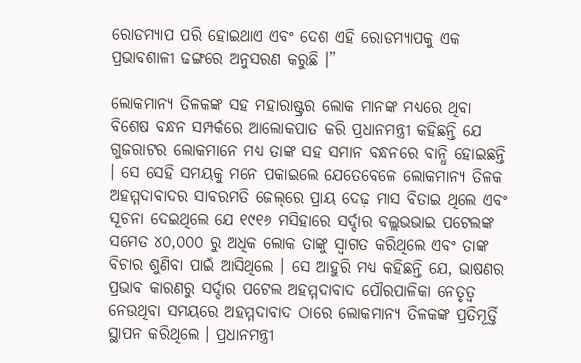ରୋଡମ୍ୟାପ ପରି ହୋଇଥାଏ ଏବଂ ଦେଶ ଏହି ରୋଡମ୍ୟାପକୁ ଏକ ପ୍ରଭାବଶାଳୀ ଢଙ୍ଗରେ ଅନୁସରଣ କରୁଛି ।”

ଲୋକମାନ୍ୟ ତିଳକଙ୍କ ସହ ମହାରାଷ୍ଟ୍ରର ଲୋକ ମାନଙ୍କ ମଧ୍ୟରେ ଥିବା ବିଶେଷ ବନ୍ଧନ ସମ୍ପର୍କରେ ଆଲୋକପାତ କରି ପ୍ରଧାନମନ୍ତ୍ରୀ କହିଛନ୍ତି ଯେ ଗୁଜରାଟର ଲୋକମାନେ ମଧ୍ୟ ତାଙ୍କ ସହ ସମାନ ବନ୍ଧନରେ ବାନ୍ଧି ହୋଇଛନ୍ତି । ସେ ସେହି ସମୟକୁ ମନେ ପକାଇଲେ ଯେତେବେଳେ ଲୋକମାନ୍ୟ ତିଳକ ଅହମ୍ମଦାବାଦର ସାବରମତି ଜେଲ୍‌ରେ ପ୍ରାୟ ଦେଢ଼ ମାସ ବିତାଇ ଥିଲେ ଏବଂ ସୂଚନା ଦେଇଥିଲେ ଯେ ୧୯୧୬ ମସିହାରେ ସର୍ଦ୍ଦାର ବଲ୍ଲଭଭାଇ ପଟେଲଙ୍କ ସମେତ ୪୦,୦୦୦ ରୁ ଅଧିକ ଲୋକ ତାଙ୍କୁ ସ୍ୱାଗତ କରିଥିଲେ ଏବଂ ତାଙ୍କ ବିଚାର ଶୁଣିବା ପାଇଁ ଆସିଥିଲେ । ସେ ଆହୁରି ମଧ୍ୟ କହିଛନ୍ତି ଯେ, ଭାଷଣର ପ୍ରଭାବ କାରଣରୁ ସର୍ଦ୍ଦାର ପଟେଲ ଅହମ୍ମଦାବାଦ ପୌରପାଳିକା ନେତୃତ୍ୱ ନେଉଥିବା ସମୟରେ ଅହମ୍ମଦାବାଦ ଠାରେ ଲୋକମାନ୍ୟ ତିଳକଙ୍କ ପ୍ରତିମୂର୍ତ୍ତି ସ୍ଥାପନ କରିଥିଲେ । ପ୍ରଧାନମନ୍ତ୍ରୀ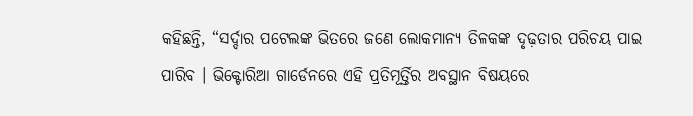କହିଛନ୍ତି, “ସର୍ଦ୍ଦାର ପଟେଲଙ୍କ ଭିତରେ ଜଣେ ଲୋକମାନ୍ୟ ତିଳକଙ୍କ ଦୃଢ଼ତାର ପରିଚୟ ପାଇ ପାରିବ । ଭିକ୍ଟୋରିଆ ଗାର୍ଡେନରେ ଏହି ପ୍ରତିମୂର୍ତ୍ତିର ଅବସ୍ଥାନ ବିଷୟରେ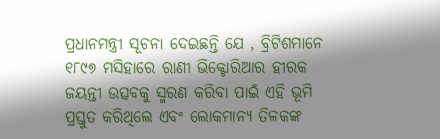ପ୍ରଧାନମନ୍ତ୍ରୀ ସୂଚନା ଦେଇଛନ୍ତି ଯେ , ବ୍ରିଟିଶମାନେ ୧୮୯୭ ମସିହାରେ ରାଣୀ ଭିକ୍ଟୋରିଆର ହୀରକ ଜୟନ୍ତୀ ଉତ୍ସବକୁ ସ୍ମରଣ କରିବା ପାଇଁ ଏହି ଭୂମି ପ୍ରସ୍ତୁତ କରିଥିଲେ ଏବଂ ଲୋକମାନ୍ୟ ତିଳକଙ୍କ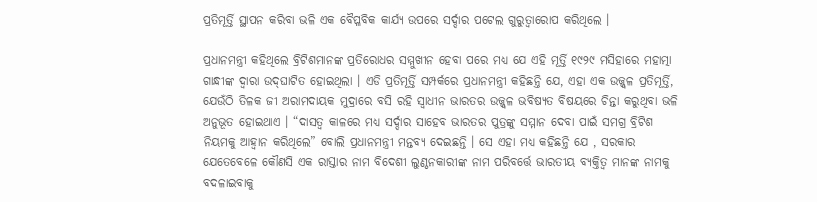ପ୍ରତିମୂର୍ତ୍ତି ସ୍ଥାପନ କରିବା ଭଳି ଏକ ବୈପ୍ଳବିକ କାର୍ଯ୍ୟ ଉପରେ ସର୍ଦ୍ଦାର ପଟେଲ ଗୁରୁତ୍ୱାରୋପ କରିଥିଲେ ।

ପ୍ରଧାନମନ୍ତ୍ରୀ କହିଥିଲେ ବ୍ରିଟିଶମାନଙ୍କ ପ୍ରତିରୋଧର ସମ୍ମୁଖୀନ ହେବା ପରେ ମଧ୍ୟ ଯେ ଏହି ମୂର୍ତ୍ତି ୧୯୨୯ ମସିହାରେ ମହାତ୍ମା ଗାନ୍ଧୀଙ୍କ ଦ୍ୱାରା ଉଦ୍‌ଘାଟିତ ହୋଇଥିଲା । ଏଡି ପ୍ରତିମୂର୍ତ୍ତି ସମ୍ପର୍କରେ ପ୍ରଧାନମନ୍ତ୍ରୀ କହିଛନ୍ତି ଯେ, ଏହା ଏକ ଉଜ୍ଜ୍ୱଳ ପ୍ରତିମୂର୍ତ୍ତି, ଯେଉଁଠି ତିଳକ ଜୀ ଅରାମଦାୟକ ମୁଦ୍ରାରେ ବସି ରହି ସ୍ୱାଧୀନ ଭାରତର ଉଜ୍ଜ୍ୱଳ ଭବିଷ୍ୟତ ବିଷୟରେ ଚିନ୍ତା କରୁଥିବା ଭଳି ଅନୁଭୂତ ହୋଇଥାଏ । “ଦାସତ୍ୱ କାଳରେ ମଧ୍ୟ ସର୍ଦ୍ଦାର ସାହେବ ଭାରତର ପୁତ୍ରଙ୍କୁ ସମ୍ମାନ ଦେବା ପାଇଁ ସମଗ୍ର ବ୍ରିଟିଶ ନିୟମକୁ ଆହ୍ୱାନ କରିଥିଲେ” ବୋଲି ପ୍ରଧାନମନ୍ତ୍ରୀ ମନ୍ତବ୍ୟ ଦେଇଛନ୍ତି । ସେ ଏହା ମଧ୍ୟ କହିଛନ୍ତି ଯେ , ସରକାର ଯେତେବେଳେ କୌଣସି ଏକ ରାସ୍ତାର ନାମ ବିଦେଶୀ ଲୁଣ୍ଠନକାରୀଙ୍କ ନାମ ପରିବର୍ତ୍ତେ ଭାରତୀୟ ବ୍ୟକ୍ତିତ୍ୱ ମାନଙ୍କ ନାମକୁ ବଦଳାଇବାକୁ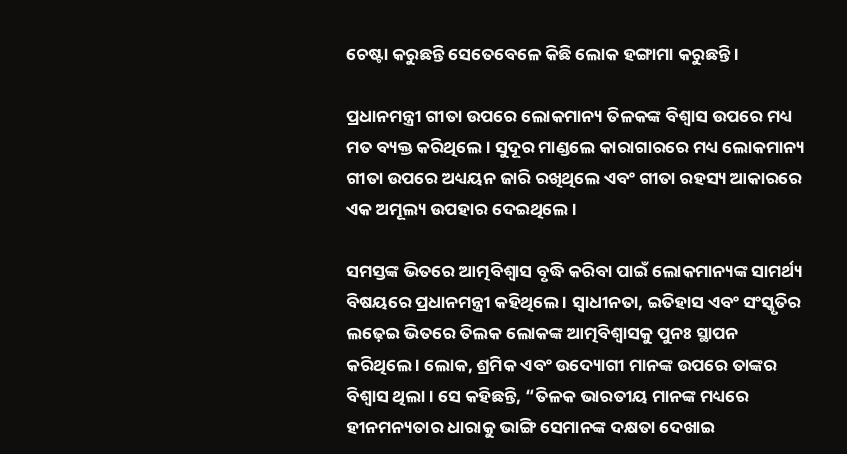ଚେଷ୍ଟା କରୁଛନ୍ତି ସେତେବେଳେ କିଛି ଲୋକ ହଙ୍ଗାମା କରୁଛନ୍ତି ।

ପ୍ରଧାନମନ୍ତ୍ରୀ ଗୀତା ଉପରେ ଲୋକମାନ୍ୟ ତିଳକଙ୍କ ବିଶ୍ୱାସ ଉପରେ ମଧ୍ୟ ମତ ବ୍ୟକ୍ତ କରିଥିଲେ । ସୁଦୂର ମାଣ୍ଡଲେ କାରାଗାରରେ ମଧ୍ୟ ଲୋକମାନ୍ୟ ଗୀତା ଉପରେ ଅଧ୍ୟୟନ ଜାରି ରଖିଥିଲେ ଏବଂ ଗୀତା ରହସ୍ୟ ଆକାରରେ ଏକ ଅମୂଲ୍ୟ ଉପହାର ଦେଇଥିଲେ ।

ସମସ୍ତଙ୍କ ଭିତରେ ଆତ୍ମବିଶ୍ୱାସ ବୃଦ୍ଧି କରିବା ପାଇଁ ଲୋକମାନ୍ୟଙ୍କ ସାମର୍ଥ୍ୟ ବିଷୟରେ ପ୍ରଧାନମନ୍ତ୍ରୀ କହିଥିଲେ । ସ୍ୱାଧୀନତା, ଇତିହାସ ଏବଂ ସଂସ୍କୃତିର ଲଢ଼େଇ ଭିତରେ ତିଲକ ଲୋକଙ୍କ ଆତ୍ମବିଶ୍ୱାସକୁ ପୁନଃ ସ୍ଥାପନ କରିଥିଲେ । ଲୋକ, ଶ୍ରମିକ ଏବଂ ଉଦ୍ୟୋଗୀ ମାନଙ୍କ ଉପରେ ତାଙ୍କର ବିଶ୍ୱାସ ଥିଲା । ସେ କହିଛନ୍ତି, “ତିଳକ ଭାରତୀୟ ମାନଙ୍କ ମଧ୍ୟରେ ହୀନମନ୍ୟତାର ଧାରାକୁ ଭାଙ୍ଗି ସେମାନଙ୍କ ଦକ୍ଷତା ଦେଖାଇ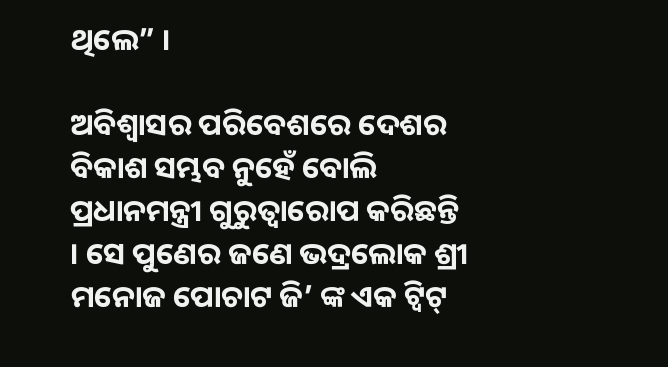ଥିଲେ” ।

ଅବିଶ୍ୱାସର ପରିବେଶରେ ଦେଶର ବିକାଶ ସମ୍ଭବ ନୁହେଁ ବୋଲି ପ୍ରଧାନମନ୍ତ୍ରୀ ଗୁରୁତ୍ୱାରୋପ କରିଛନ୍ତି । ସେ ପୁଣେର ଜଣେ ଭଦ୍ରଲୋକ ଶ୍ରୀ ମନୋଜ ପୋଚାଟ ଜି’ ଙ୍କ ଏକ ଟ୍ୱିଟ୍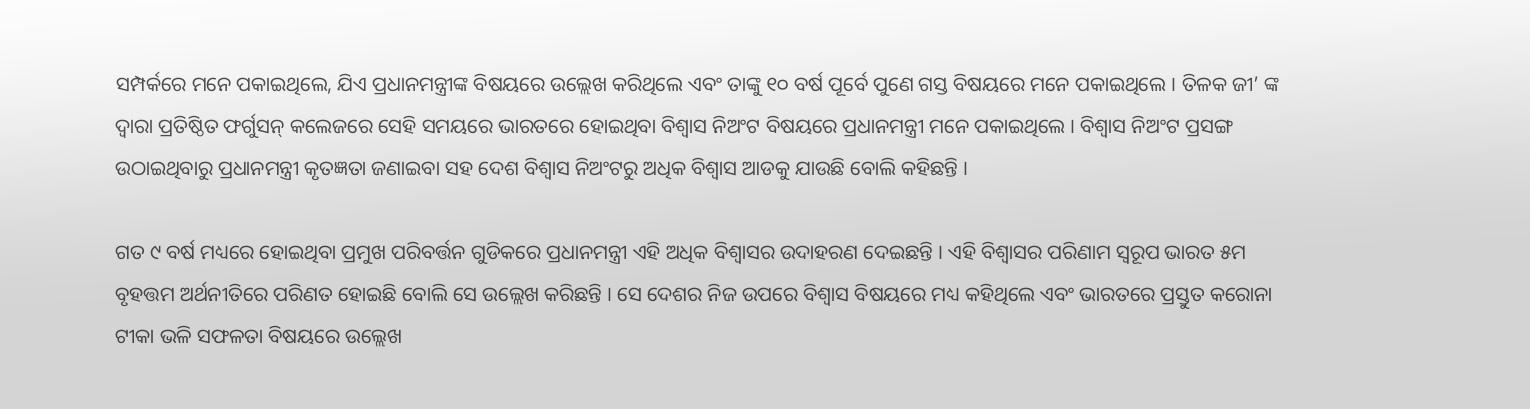ସମ୍ପର୍କରେ ମନେ ପକାଇଥିଲେ, ଯିଏ ପ୍ରଧାନମନ୍ତ୍ରୀଙ୍କ ବିଷୟରେ ଉଲ୍ଲେଖ କରିଥିଲେ ଏବଂ ତାଙ୍କୁ ୧୦ ବର୍ଷ ପୂର୍ବେ ପୁଣେ ଗସ୍ତ ବିଷୟରେ ମନେ ପକାଇଥିଲେ । ତିଳକ ଜୀ’ ଙ୍କ ଦ୍ୱାରା ପ୍ରତିଷ୍ଠିତ ଫର୍ଗୁସନ୍ କଲେଜରେ ସେହି ସମୟରେ ଭାରତରେ ହୋଇଥିବା ବିଶ୍ୱାସ ନିଅଂଟ ବିଷୟରେ ପ୍ରଧାନମନ୍ତ୍ରୀ ମନେ ପକାଇଥିଲେ । ବିଶ୍ୱାସ ନିଅଂଟ ପ୍ରସଙ୍ଗ ଉଠାଇଥିବାରୁ ପ୍ରଧାନମନ୍ତ୍ରୀ କୃତଜ୍ଞତା ଜଣାଇବା ସହ ଦେଶ ବିଶ୍ୱାସ ନିଅଂଟରୁ ଅଧିକ ବିଶ୍ୱାସ ଆଡକୁ ଯାଉଛି ବୋଲି କହିଛନ୍ତି ।

ଗତ ୯ ବର୍ଷ ମଧ୍ୟରେ ହୋଇଥିବା ପ୍ରମୁଖ ପରିବର୍ତ୍ତନ ଗୁଡିକରେ ପ୍ରଧାନମନ୍ତ୍ରୀ ଏହି ଅଧିକ ବିଶ୍ୱାସର ଉଦାହରଣ ଦେଇଛନ୍ତି । ଏହି ବିଶ୍ୱାସର ପରିଣାମ ସ୍ୱରୂପ ଭାରତ ୫ମ ବୃହତ୍ତମ ଅର୍ଥନୀତିରେ ପରିଣତ ହୋଇଛି ବୋଲି ସେ ଉଲ୍ଲେଖ କରିଛନ୍ତି । ସେ ଦେଶର ନିଜ ଉପରେ ବିଶ୍ୱାସ ବିଷୟରେ ମଧ୍ୟ କହିଥିଲେ ଏବଂ ଭାରତରେ ପ୍ରସ୍ତୁତ କରୋନା ଟୀକା ଭଳି ସଫଳତା ବିଷୟରେ ଉଲ୍ଲେଖ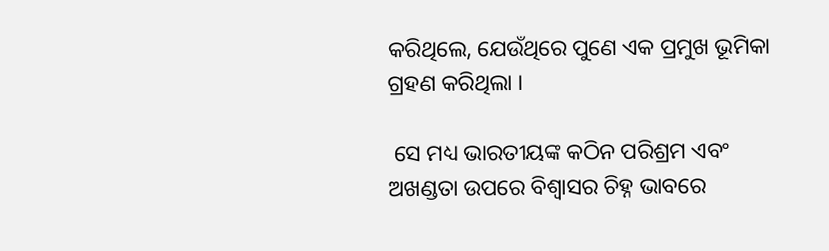କରିଥିଲେ, ଯେଉଁଥିରେ ପୁଣେ ଏକ ପ୍ରମୁଖ ଭୂମିକା ଗ୍ରହଣ କରିଥିଲା ।

 ସେ ମଧ୍ୟ ଭାରତୀୟଙ୍କ କଠିନ ପରିଶ୍ରମ ଏବଂ ଅଖଣ୍ଡତା ଉପରେ ବିଶ୍ୱାସର ଚିହ୍ନ ଭାବରେ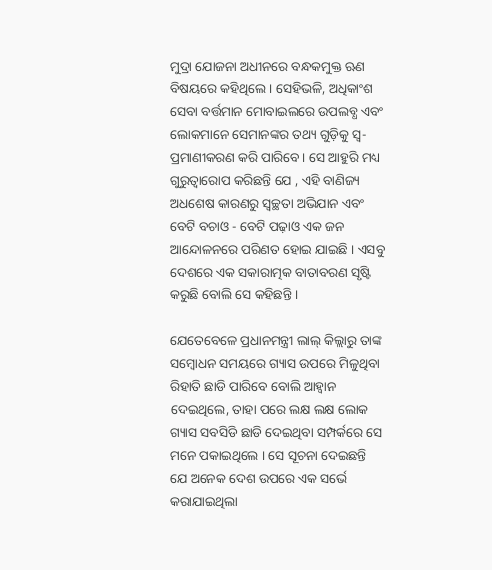ମୁଦ୍ରା ଯୋଜନା ଅଧୀନରେ ବନ୍ଧକମୁକ୍ତ ଋଣ ବିଷୟରେ କହିଥିଲେ । ସେହିଭଳି, ଅଧିକାଂଶ ସେବା ବର୍ତ୍ତମାନ ମୋବାଇଲରେ ଉପଲବ୍ଧ ଏବଂ ଲୋକମାନେ ସେମାନଙ୍କର ତଥ୍ୟ ଗୁଡ଼ିକୁ ସ୍ୱ- ପ୍ରମାଣୀକରଣ କରି ପାରିବେ । ସେ ଆହୁରି ମଧ୍ୟ ଗୁରୁତ୍ୱାରୋପ କରିଛନ୍ତି ଯେ , ଏହି ବାଣିଜ୍ୟ ଅଧଶେଷ କାରଣରୁ ସ୍ୱଚ୍ଛତା ଅଭିଯାନ ଏବଂ ବେଟି ବଚାଓ - ବେଟି ପଢ଼ାଓ ଏକ ଜନ ଆନ୍ଦୋଳନରେ ପରିଣତ ହୋଇ ଯାଇଛି । ଏସବୁ ଦେଶରେ ଏକ ସକାରାତ୍ମକ ବାତାବରଣ ସୃଷ୍ଟି କରୁଛି ବୋଲି ସେ କହିଛନ୍ତି ।

ଯେତେବେଳେ ପ୍ରଧାନମନ୍ତ୍ରୀ ଲାଲ୍ କିଲ୍ଲାରୁ ତାଙ୍କ ସମ୍ବୋଧନ ସମୟରେ ଗ୍ୟାସ ଉପରେ ମିଳୁଥିବା ରିହାତି ଛାଡି ପାରିବେ ବୋଲି ଆହ୍ୱାନ ଦେଇଥିଲେ, ତାହା ପରେ ଲକ୍ଷ ଲକ୍ଷ ଲୋକ ଗ୍ୟାସ ସବସିଡି ଛାଡି ଦେଇଥିବା ସମ୍ପର୍କରେ ସେ ମନେ ପକାଇଥିଲେ । ସେ ସୂଚନା ଦେଇଛନ୍ତି ଯେ ଅନେକ ଦେଶ ଉପରେ ଏକ ସର୍ଭେ କରାଯାଇଥିଲା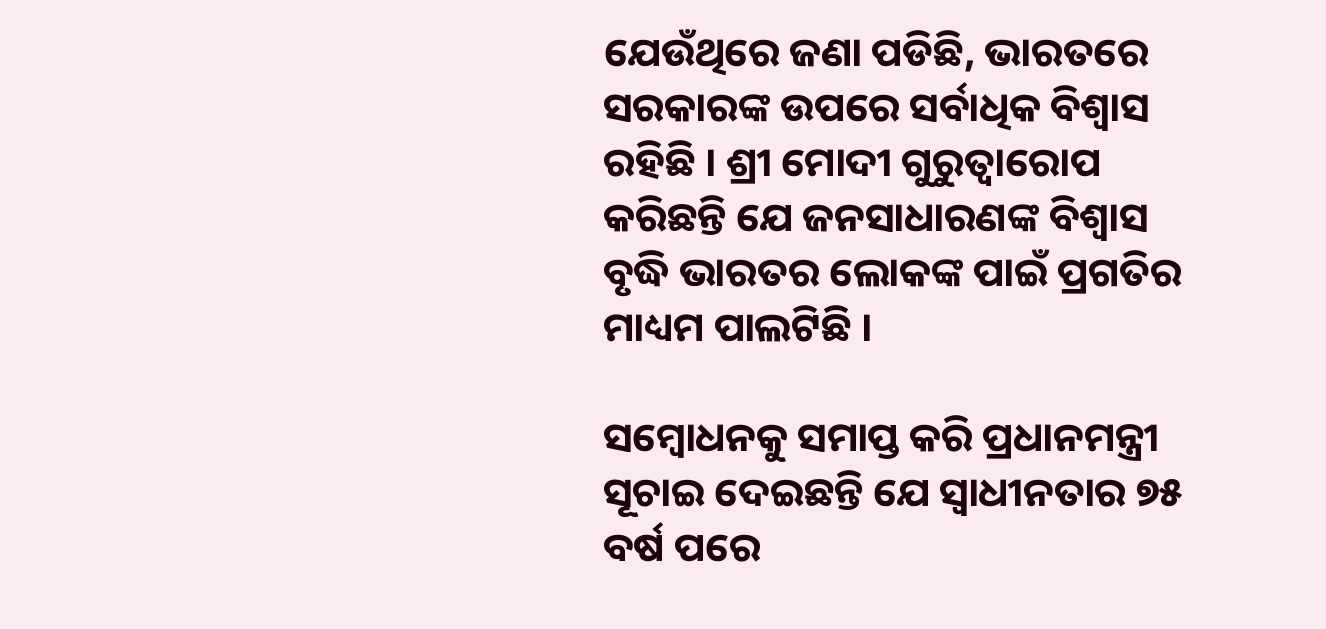ଯେଉଁଥିରେ ଜଣା ପଡିଛି, ଭାରତରେ ସରକାରଙ୍କ ଉପରେ ସର୍ବାଧିକ ବିଶ୍ୱାସ ରହିଛି । ଶ୍ରୀ ମୋଦୀ ଗୁରୁତ୍ୱାରୋପ କରିଛନ୍ତି ଯେ ଜନସାଧାରଣଙ୍କ ବିଶ୍ୱାସ ବୃଦ୍ଧି ଭାରତର ଲୋକଙ୍କ ପାଇଁ ପ୍ରଗତିର ମାଧ୍ୟମ ପାଲଟିଛି ।

ସମ୍ବୋଧନକୁ ସମାପ୍ତ କରି ପ୍ରଧାନମନ୍ତ୍ରୀ ସୂଚାଇ ଦେଇଛନ୍ତି ଯେ ସ୍ୱାଧୀନତାର ୭୫ ବର୍ଷ ପରେ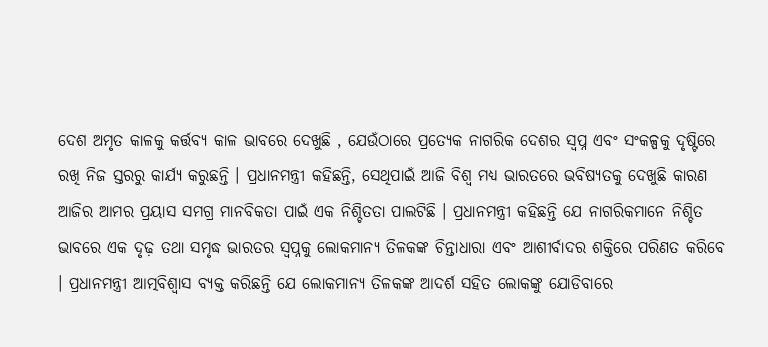ଦେଶ ଅମୃତ କାଳକୁ କର୍ତ୍ତବ୍ୟ କାଳ ଭାବରେ ଦେଖୁଛି , ଯେଉଁଠାରେ ପ୍ରତ୍ୟେକ ନାଗରିକ ଦେଶର ସ୍ୱପ୍ନ ଏବଂ ସଂକଳ୍ପକୁ ଦୃଷ୍ଟିରେ ରଖି ନିଜ ସ୍ତରରୁ କାର୍ଯ୍ୟ କରୁଛନ୍ତି । ପ୍ରଧାନମନ୍ତ୍ରୀ କହିଛନ୍ତି, ସେଥିପାଇଁ ଆଜି ବିଶ୍ୱ ମଧ୍ୟ ଭାରତରେ ଭବିଷ୍ୟତକୁ ଦେଖୁଛି କାରଣ ଆଜିର ଆମର ପ୍ରୟାସ ସମଗ୍ର ମାନବିକତା ପାଇଁ ଏକ ନିଶ୍ଚିତତା ପାଲଟିଛି । ପ୍ରଧାନମନ୍ତ୍ରୀ କହିଛନ୍ତି ଯେ ନାଗରିକମାନେ ନିଶ୍ଚିତ ଭାବରେ ଏକ ଦୃଢ଼ ତଥା ସମୃଦ୍ଧ ଭାରତର ସ୍ୱପ୍ନକୁ ଲୋକମାନ୍ୟ ତିଳକଙ୍କ ଚିନ୍ତାଧାରା ଏବଂ ଆଶୀର୍ବାଦର ଶକ୍ତିରେ ପରିଣତ କରିବେ । ପ୍ରଧାନମନ୍ତ୍ରୀ ଆତ୍ମବିଶ୍ୱାସ ବ୍ୟକ୍ତ କରିଛନ୍ତି ଯେ ଲୋକମାନ୍ୟ ତିଳକଙ୍କ ଆଦର୍ଶ ସହିତ ଲୋକଙ୍କୁ ଯୋଡିବାରେ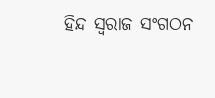ହିନ୍ଦ ସ୍ୱରାଜ ସଂଗଠନ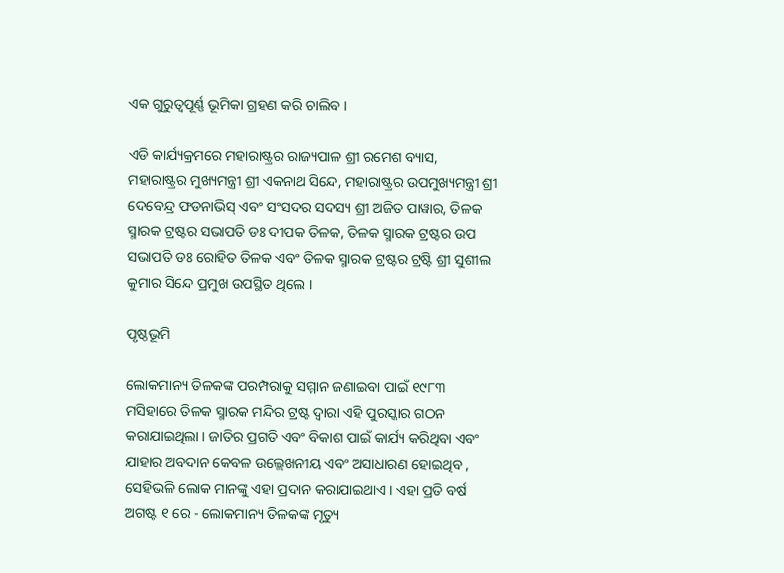ଏକ ଗୁରୁତ୍ୱପୂର୍ଣ୍ଣ ଭୂମିକା ଗ୍ରହଣ କରି ଚାଲିବ ।

ଏଡି କାର୍ଯ୍ୟକ୍ରମରେ ମହାରାଷ୍ଟ୍ରର ରାଜ୍ୟପାଳ ଶ୍ରୀ ରମେଶ ବ୍ୟାସ, ମହାରାଷ୍ଟ୍ରର ମୁଖ୍ୟମନ୍ତ୍ରୀ ଶ୍ରୀ ଏକନାଥ ସିନ୍ଦେ, ମହାରାଷ୍ଟ୍ରର ଉପମୁଖ୍ୟମନ୍ତ୍ରୀ ଶ୍ରୀ ଦେବେନ୍ଦ୍ର ଫଡନାଭିସ୍ ଏବଂ ସଂସଦର ସଦସ୍ୟ ଶ୍ରୀ ଅଜିତ ପାୱାର, ତିଳକ ସ୍ମାରକ ଟ୍ରଷ୍ଟର ସଭାପତି ଡଃ ଦୀପକ ତିଳକ, ତିଳକ ସ୍ମାରକ ଟ୍ରଷ୍ଟର ଉପ ସଭାପତି ଡଃ ରୋହିତ ତିଳକ ଏବଂ ତିଳକ ସ୍ମାରକ ଟ୍ରଷ୍ଟର ଟ୍ରଷ୍ଟି ଶ୍ରୀ ସୁଶୀଲ କୁମାର ସିନ୍ଦେ ପ୍ରମୁଖ ଉପସ୍ଥିତ ଥିଲେ ।

ପୃଷ୍ଠଭୂମି

ଲୋକମାନ୍ୟ ତିଳକଙ୍କ ପରମ୍ପରାକୁ ସମ୍ମାନ ଜଣାଇବା ପାଇଁ ୧୯୮୩ ମସିହାରେ ତିଳକ ସ୍ମାରକ ମନ୍ଦିର ଟ୍ରଷ୍ଟ ଦ୍ୱାରା ଏହି ପୁରସ୍କାର ଗଠନ କରାଯାଇଥିଲା । ଜାତିର ପ୍ରଗତି ଏବଂ ବିକାଶ ପାଇଁ କାର୍ଯ୍ୟ କରିଥିବା ଏବଂ ଯାହାର ଅବଦାନ କେବଳ ଉଲ୍ଲେଖନୀୟ ଏବଂ ଅସାଧାରଣ ହୋଇଥିବ , ସେହିଭଳି ଲୋକ ମାନଙ୍କୁ ଏହା ପ୍ରଦାନ କରାଯାଇଥାଏ । ଏହା ପ୍ରତି ବର୍ଷ ଅଗଷ୍ଟ ୧ ରେ - ଲୋକମାନ୍ୟ ତିଳକଙ୍କ ମୃତ୍ୟୁ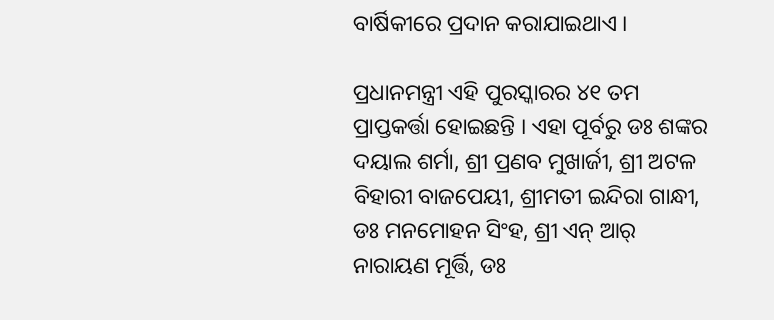ବାର୍ଷିକୀରେ ପ୍ରଦାନ କରାଯାଇଥାଏ ।

ପ୍ରଧାନମନ୍ତ୍ରୀ ଏହି ପୁରସ୍କାରର ୪୧ ତମ ପ୍ରାପ୍ତକର୍ତ୍ତା ହୋଇଛନ୍ତି । ଏହା ପୂର୍ବରୁ ଡଃ ଶଙ୍କର ଦୟାଲ ଶର୍ମା, ଶ୍ରୀ ପ୍ରଣବ ମୁଖାର୍ଜୀ, ଶ୍ରୀ ଅଟଳ ବିହାରୀ ବାଜପେୟୀ, ଶ୍ରୀମତୀ ଇନ୍ଦିରା ଗାନ୍ଧୀ, ଡଃ ମନମୋହନ ସିଂହ, ଶ୍ରୀ ଏନ୍ ଆର୍ ନାରାୟଣ ମୂର୍ତ୍ତି, ଡଃ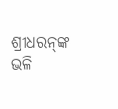ଶ୍ରୀଧରନ୍‌ଙ୍କ ଭଳି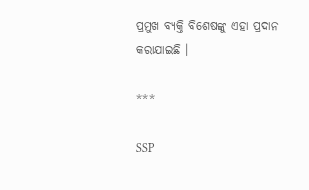ପ୍ରମୁଖ ବ୍ୟକ୍ତି ବିଶେଷଙ୍କୁ ଏହା ପ୍ରଦାନ କରାଯାଇଛି ।

***

SSP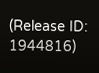(Release ID: 1944816)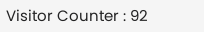Visitor Counter : 92